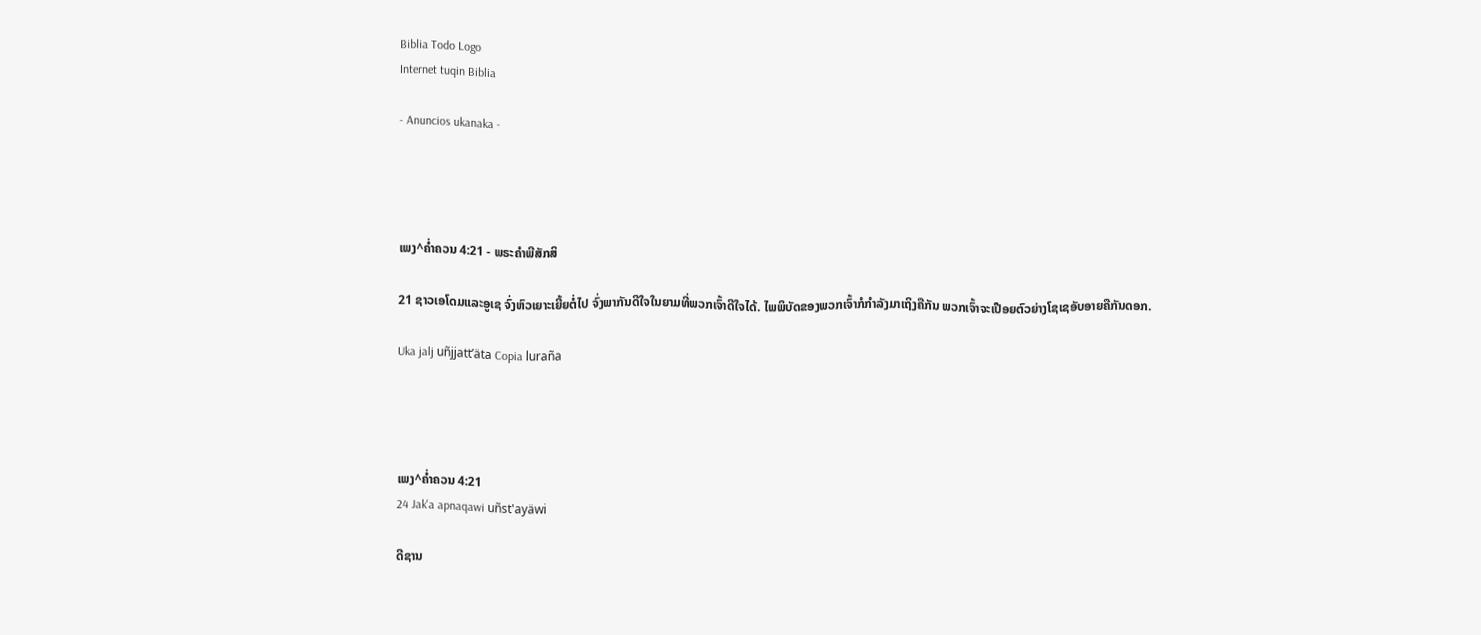Biblia Todo Logo
Internet tuqin Biblia

- Anuncios ukanaka -




ເພງ^ຄໍ່າຄວນ 4:21 - ພຣະຄຳພີສັກສິ

21 ຊາວເອໂດມແລະອູເຊ ຈົ່ງຫົວເຍາະເຍີ້ຍຕໍ່ໄປ ຈົ່ງພາກັນດີໃຈໃນຍາມທີ່ພວກເຈົ້າດີໃຈໄດ້. ໄພພິບັດຂອງພວກເຈົ້າກໍກຳລັງມາເຖິງຄືກັນ ພວກເຈົ້າຈະເປືອຍຕົວຍ່າງໂຊເຊອັບອາຍຄືກັນດອກ.

Uka jalj uñjjattʼäta Copia luraña




ເພງ^ຄໍ່າຄວນ 4:21
24 Jak'a apnaqawi uñst'ayäwi

ດີຊານ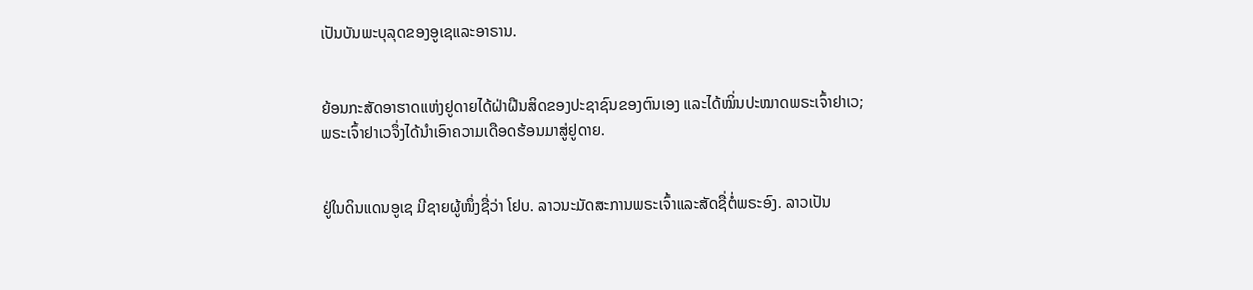ເປັນບັນພະບຸລຸດຂອງອູເຊແລະອາຣານ.


ຍ້ອນກະສັດອາຮາດແຫ່ງຢູດາຍໄດ້ຝ່າຝືນສິດຂອງປະຊາຊົນຂອງຕົນເອງ ແລະໄດ້ໝິ່ນປະໝາດພຣະເຈົ້າຢາເວ; ພຣະເຈົ້າຢາເວຈຶ່ງໄດ້ນຳເອົາຄວາມເດືອດຮ້ອນມາສູ່ຢູດາຍ.


ຢູ່ໃນດິນແດນອູເຊ ມີຊາຍຜູ້ໜຶ່ງຊື່ວ່າ ໂຢບ. ລາວນະມັດສະການພຣະເຈົ້າແລະສັດຊື່ຕໍ່ພຣະອົງ. ລາວເປັນ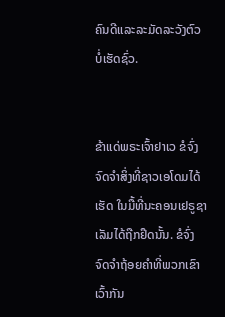ຄົນດີແລະລະມັດລະວັງຕົວບໍ່ເຮັດຊົ່ວ.


ຂ້າແດ່ພຣະເຈົ້າຢາເວ ຂໍຈົ່ງຈົດຈຳສິ່ງທີ່ຊາວເອໂດມໄດ້ເຮັດ ໃນມື້ທີ່ນະຄອນເຢຣູຊາເລັມໄດ້ຖືກຢຶດນັ້ນ. ຂໍຈົ່ງຈົດຈຳຖ້ອຍຄຳທີ່ພວກເຂົາເວົ້າກັນ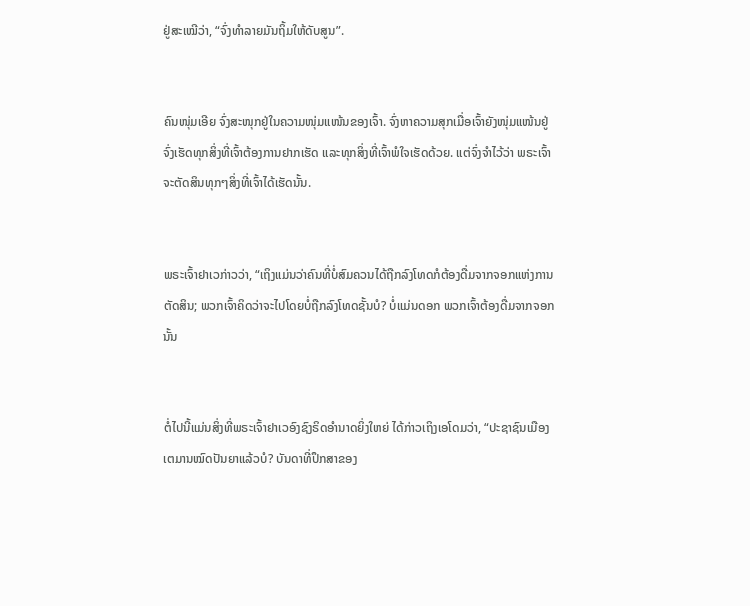ຢູ່ສະເໝີວ່າ, “ຈົ່ງທຳລາຍມັນຖິ້ມໃຫ້ດັບສູນ”.


ຄົນໜຸ່ມເອີຍ ຈົ່ງສະໜຸກຢູ່ໃນຄວາມໜຸ່ມແໜ້ນຂອງເຈົ້າ. ຈົ່ງຫາຄວາມສຸກເມື່ອເຈົ້າຍັງໜຸ່ມແໜ້ນຢູ່ ຈົ່ງເຮັດທຸກສິ່ງທີ່ເຈົ້າຕ້ອງການຢາກເຮັດ ແລະທຸກສິ່ງທີ່ເຈົ້າພໍໃຈເຮັດດ້ວຍ. ແຕ່ຈົ່ງຈຳໄວ້ວ່າ ພຣະເຈົ້າຈະຕັດສິນທຸກໆສິ່ງທີ່ເຈົ້າໄດ້ເຮັດນັ້ນ.


ພຣະເຈົ້າຢາເວກ່າວວ່າ, “ເຖິງແມ່ນວ່າຄົນທີ່ບໍ່ສົມຄວນໄດ້ຖືກລົງໂທດກໍຕ້ອງດື່ມຈາກຈອກແຫ່ງການຕັດສິນ; ພວກເຈົ້າຄິດວ່າຈະໄປໂດຍບໍ່ຖືກລົງໂທດຊັ້ນບໍ? ບໍ່ແມ່ນດອກ ພວກເຈົ້າຕ້ອງດື່ມຈາກຈອກນັ້ນ


ຕໍ່ໄປນີ້ແມ່ນສິ່ງທີ່ພຣະເຈົ້າຢາເວອົງຊົງຣິດອຳນາດຍິ່ງໃຫຍ່ ໄດ້ກ່າວເຖິງເອໂດມວ່າ, “ປະຊາຊົນເມືອງເຕມານໝົດປັນຍາແລ້ວບໍ? ບັນດາທີ່ປຶກສາຂອງ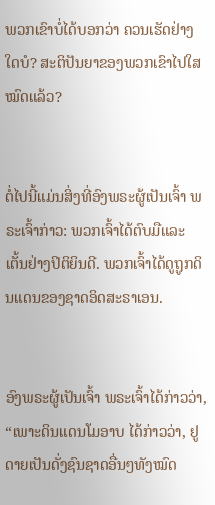ພວກເຂົາບໍ່ໄດ້ບອກວ່າ ຄວນເຮັດຢ່າງໃດບໍ? ສະຕິປັນຍາຂອງພວກເຂົາໄປໃສໝົດແລ້ວ?


ຕໍ່ໄປນີ້ແມ່ນສິ່ງທີ່ອົງພຣະຜູ້ເປັນເຈົ້າ ພຣະເຈົ້າກ່າວ: ພວກເຈົ້າໄດ້ຕົບມືແລະເຕັ້ນຢ່າງປິຕິຍິນດີ. ພວກເຈົ້າໄດ້ດູຖູກດິນແດນຂອງຊາດອິດສະຣາເອນ.


ອົງພຣະຜູ້ເປັນເຈົ້າ ພຣະເຈົ້າໄດ້ກ່າວວ່າ, “ເພາະດິນແດນໂມອາບ ໄດ້ກ່າວວ່າ, ຢູດາຍເປັນດັ່ງຊົນຊາດອື່ນໆທັງໝົດ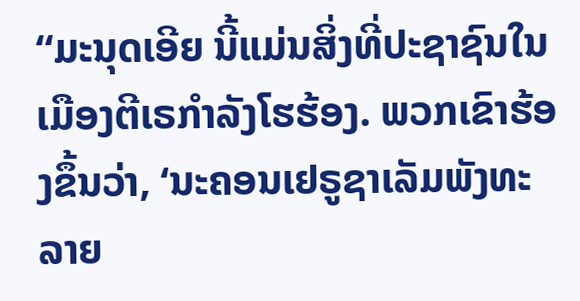“ມະນຸດເອີຍ ນີ້ແມ່ນສິ່ງທີ່ປະຊາຊົນໃນເມືອງຕີເຣກຳລັງໂຮຮ້ອງ. ພວກເຂົາຮ້ອງຂຶ້ນວ່າ, ‘ນະຄອນເຢຣູຊາເລັມພັງທະລາຍ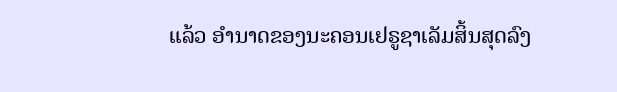ແລ້ວ ອຳນາດຂອງນະຄອນເຢຣູຊາເລັມສິ້ນສຸດລົງ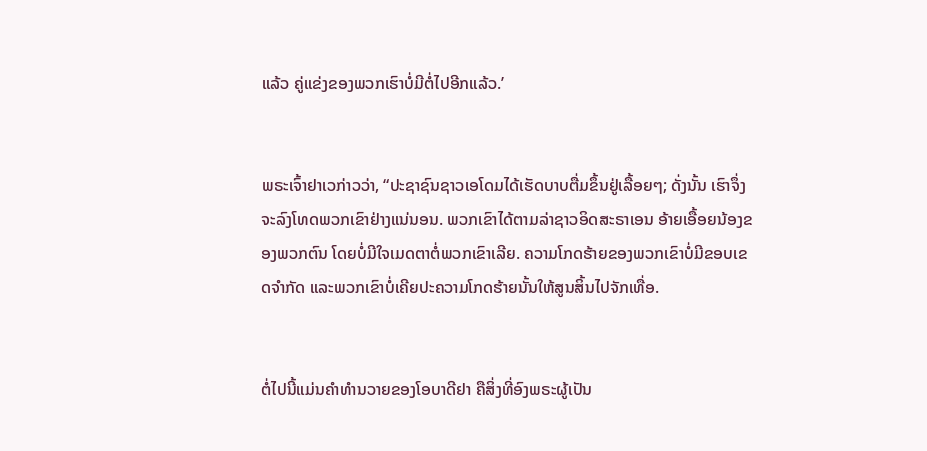ແລ້ວ ຄູ່ແຂ່ງຂອງພວກເຮົາບໍ່ມີຕໍ່ໄປອີກແລ້ວ.’


ພຣະເຈົ້າຢາເວກ່າວວ່າ, “ປະຊາຊົນຊາວເອໂດມໄດ້ເຮັດບາບຕື່ມຂຶ້ນຢູ່ເລື້ອຍໆ; ດັ່ງນັ້ນ ເຮົາຈຶ່ງຈະລົງໂທດພວກເຂົາຢ່າງແນ່ນອນ. ພວກເຂົາໄດ້ຕາມລ່າຊາວອິດສະຣາເອນ ອ້າຍເອື້ອຍນ້ອງຂອງພວກຕົນ ໂດຍບໍ່ມີໃຈເມດຕາຕໍ່ພວກເຂົາເລີຍ. ຄວາມໂກດຮ້າຍຂອງພວກເຂົາບໍ່ມີຂອບເຂດຈຳກັດ ແລະພວກເຂົາບໍ່ເຄີຍປະຄວາມໂກດຮ້າຍນັ້ນໃຫ້ສູນສິ້ນໄປຈັກເທື່ອ.


ຕໍ່ໄປນີ້ແມ່ນຄຳທຳນວາຍຂອງໂອບາດີຢາ ຄືສິ່ງທີ່ອົງພຣະຜູ້ເປັນ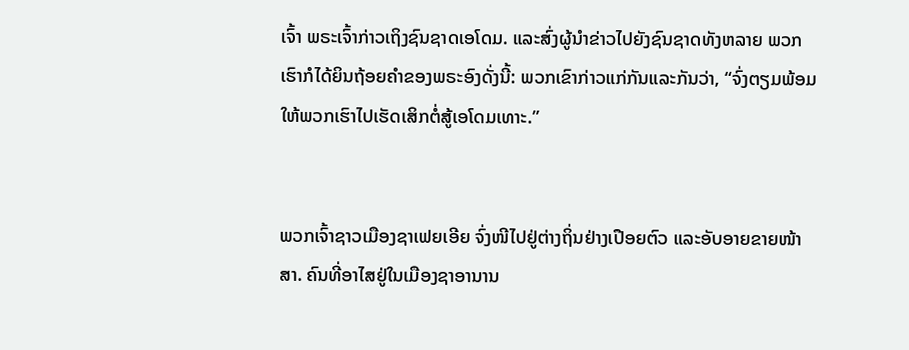ເຈົ້າ ພຣະເຈົ້າກ່າວເຖິງຊົນຊາດເອໂດມ. ແລະສົ່ງຜູ້ນຳຂ່າວໄປຍັງຊົນຊາດທັງຫລາຍ ພວກເຮົາກໍໄດ້ຍິນຖ້ອຍຄຳຂອງພຣະອົງດັ່ງນີ້: ພວກເຂົາກ່າວແກ່ກັນແລະກັນວ່າ, “ຈົ່ງຕຽມພ້ອມ ໃຫ້ພວກເຮົາໄປເຮັດເສິກຕໍ່ສູ້ເອໂດມເທາະ.”


ພວກເຈົ້າຊາວເມືອງຊາເຟຍເອີຍ ຈົ່ງໜີໄປຢູ່ຕ່າງຖິ່ນຢ່າງເປືອຍຕົວ ແລະອັບອາຍຂາຍໜ້າສາ. ຄົນທີ່ອາໄສຢູ່ໃນເມືອງຊາອານານ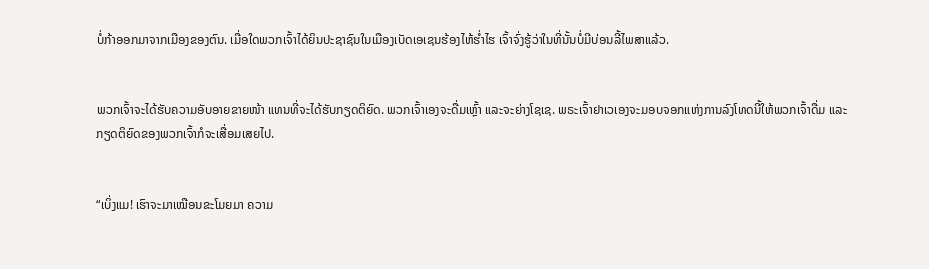ບໍ່ກ້າອອກມາຈາກເມືອງຂອງຕົນ. ເມື່ອໃດພວກເຈົ້າໄດ້ຍິນປະຊາຊົນໃນເມືອງເບັດເອເຊນຮ້ອງໄຫ້ຮໍ່າໄຮ ເຈົ້າຈົ່ງຮູ້ວ່າໃນທີ່ນັ້ນບໍ່ມີບ່ອນລີ້ໄພສາແລ້ວ.


ພວກເຈົ້າຈະໄດ້ຮັບຄວາມອັບອາຍຂາຍໜ້າ ແທນທີ່ຈະໄດ້ຮັບກຽດຕິຍົດ. ພວກເຈົ້າເອງຈະດື່ມເຫຼົ້າ ແລະຈະຍ່າງໂຊເຊ. ພຣະເຈົ້າຢາເວເອງຈະມອບຈອກແຫ່ງການລົງໂທດນີ້ໃຫ້ພວກເຈົ້າດື່ມ ແລະກຽດຕິຍົດຂອງພວກເຈົ້າກໍຈະເສື່ອມເສຍໄປ.


“ເບິ່ງແມ! ເຮົາຈະມາເໝືອນຂະໂມຍມາ ຄວາມ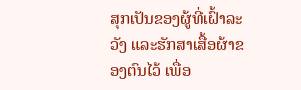ສຸກເປັນຂອງຜູ້ທີ່ເຝົ້າລະວັງ ແລະຮັກສາເສື້ອຜ້າຂອງຕົນໄວ້ ເພື່ອ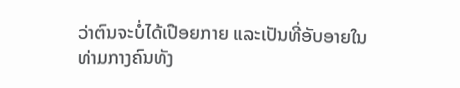ວ່າຕົນຈະບໍ່ໄດ້ເປືອຍກາຍ ແລະເປັນທີ່ອັບອາຍໃນທ່າມກາງຄົນທັງ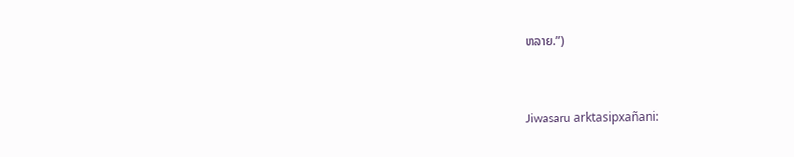ຫລາຍ.”)


Jiwasaru arktasipxañani: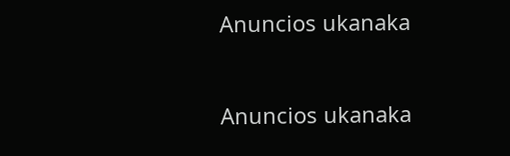Anuncios ukanaka


Anuncios ukanaka